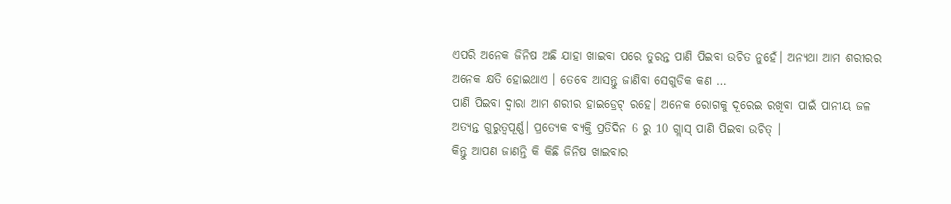ଏପରି ଅନେକ ଜିନିଷ ଅଛି ଯାହା ଖାଇବା ପରେ ତୁରନ୍ତ ପାଣି ପିଇବା ଉଚିତ ନୁହେଁ। ଅନ୍ୟଥା ଆମ ଶରୀରର ଅନେକ କ୍ଷତି ହୋଇଥାଏ । ତେବେ ଆସନ୍ତୁ ଜାଣିବା ସେଗୁଡିକ କଣ …
ପାଣି ପିଇବା ଦ୍ଵାରା ଆମ ଶରୀର ହାଇଡ୍ରେଟ୍ ରହେ। ଅନେକ ରୋଗକୁ ଦୂରେଇ ରଖିବା ପାଇଁ ପାନୀୟ ଜଳ ଅତ୍ୟନ୍ତ ଗୁରୁତ୍ୱପୂର୍ଣ୍ଣ। ପ୍ରତ୍ୟେକ ବ୍ୟକ୍ତି ପ୍ରତିଦିନ 6 ରୁ 10 ଗ୍ଲାସ୍ ପାଣି ପିଇବା ଉଚିତ୍ ।
କିନ୍ତୁ ଆପଣ ଜାଣନ୍ତି କି କିଛି ଜିନିଷ ଖାଇବାର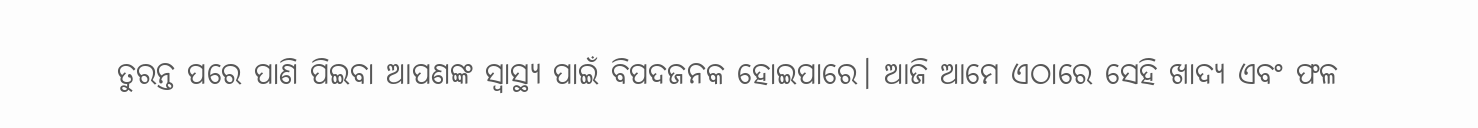ତୁରନ୍ତ ପରେ ପାଣି ପିଇବା ଆପଣଙ୍କ ସ୍ୱାସ୍ଥ୍ୟ ପାଇଁ ବିପଦଜନକ ହୋଇପାରେ। ଆଜି ଆମେ ଏଠାରେ ସେହି ଖାଦ୍ୟ ଏବଂ ଫଳ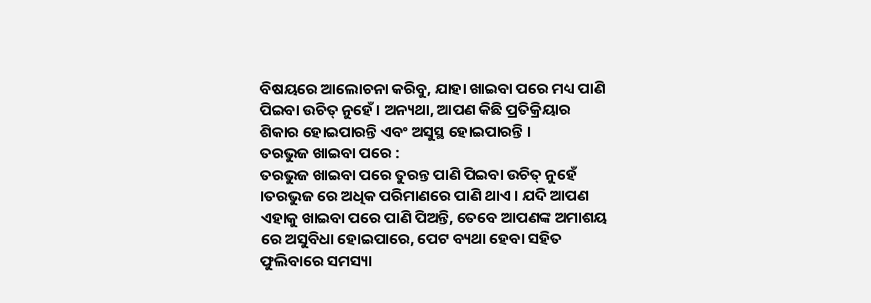ବିଷୟରେ ଆଲୋଚନା କରିବୁ, ଯାହା ଖାଇବା ପରେ ମଧ୍ୟ ପାଣି ପିଇବା ଉଚିତ୍ ନୁହେଁ । ଅନ୍ୟଥା, ଆପଣ କିଛି ପ୍ରତିକ୍ରିୟାର ଶିକାର ହୋଇପାରନ୍ତି ଏବଂ ଅସୁସ୍ଥ ହୋଇପାରନ୍ତି ।
ତରଭୁଜ ଖାଇବା ପରେ :
ତରଭୁଜ ଖାଇବା ପରେ ତୁରନ୍ତ ପାଣି ପିଇବା ଉଚିତ୍ ନୁହେଁ ।ତରଭୁଜ ରେ ଅଧିକ ପରିମାଣରେ ପାଣି ଥାଏ । ଯଦି ଆପଣ ଏହାକୁ ଖାଇବା ପରେ ପାଣି ପିଅନ୍ତି, ତେବେ ଆପଣଙ୍କ ଅମାଶୟ ରେ ଅସୁବିଧା ହୋଇପାରେ, ପେଟ ବ୍ୟଥା ହେବା ସହିତ ଫୁଲିବାରେ ସମସ୍ୟା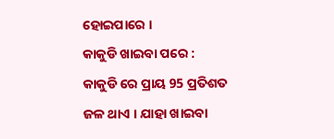ହୋଇପାରେ ।
କାକୁଡି ଖାଇବା ପରେ :
କାକୁଡି ରେ ପ୍ରାୟ 95 ପ୍ରତିଶତ ଜଳ ଥାଏ । ଯାହା ଖାଇବା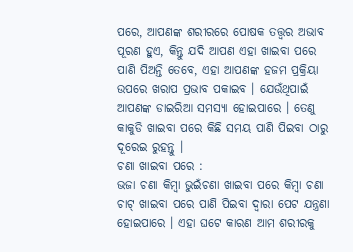ପରେ, ଆପଣଙ୍କ ଶରୀରରେ ପୋଷକ ତତ୍ତ୍ୱର ଅଭାବ ପୂରଣ ହୁଏ, କିନ୍ତୁ ଯଦି ଆପଣ ଏହା ଖାଇବା ପରେ ପାଣି ପିଅନ୍ତି ତେବେ, ଏହା ଆପଣଙ୍କ ହଜମ ପ୍ରକ୍ରିୟା ଉପରେ ଖରାପ ପ୍ରଭାବ ପକାଇବ । ଯେଉଁଥିପାଇଁ ଆପଣଙ୍କ ଡାଇରିଆ ସମସ୍ୟା ହୋଇପାରେ । ତେଣୁ କାକୁଡି ଖାଇବା ପରେ କିଛି ସମୟ ପାଣି ପିଇବା ଠାରୁ ଦୂରେଇ ରୁହନ୍ତୁ ।
ଚଣା ଖାଇବା ପରେ :
ଭଜା ଚଣା କିମ୍ବା ଭୁଇଁଚଣା ଖାଇବା ପରେ କିମ୍ବା ଚଣା ଚାଟ୍ ଖାଇବା ପରେ ପାଣି ପିଇବା ଦ୍ୱାରା ପେଟ ଯନ୍ତ୍ରଣା ହୋଇପାରେ । ଏହା ଘଟେ କାରଣ ଆମ ଶରୀରକୁ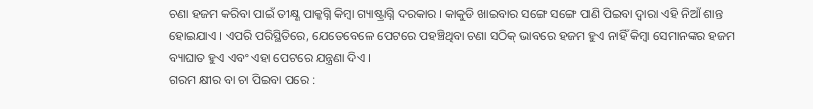ଚଣା ହଜମ କରିବା ପାଇଁ ତୀକ୍ଷ୍ଣ ପାକ୍କଗ୍ନି କିମ୍ବା ଗ୍ୟାଷ୍ଟ୍ରାଗ୍ନି ଦରକାର । କାକୁଡି ଖାଇବାର ସଙ୍ଗେ ସଙ୍ଗେ ପାଣି ପିଇବା ଦ୍ଵାରା ଏହି ନିଆଁ ଶାନ୍ତ ହୋଇଯାଏ । ଏପରି ପରିସ୍ଥିତିରେ, ଯେତେବେଳେ ପେଟରେ ପହଞ୍ଚିଥିବା ଚଣା ସଠିକ୍ ଭାବରେ ହଜମ ହୁଏ ନାହିଁ କିମ୍ବା ସେମାନଙ୍କର ହଜମ ବ୍ୟାଘାତ ହୁଏ ଏବଂ ଏହା ପେଟରେ ଯନ୍ତ୍ରଣା ଦିଏ ।
ଗରମ କ୍ଷୀର ବା ଚା ପିଇବା ପରେ :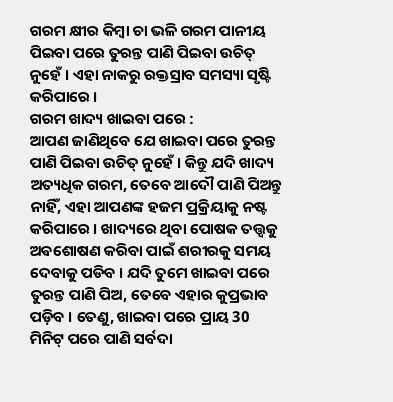ଗରମ କ୍ଷୀର କିମ୍ବା ଚା ଭଳି ଗରମ ପାନୀୟ ପିଇବା ପରେ ତୁରନ୍ତ ପାଣି ପିଇବା ଉଚିତ୍ ନୁହେଁ । ଏହା ନାକରୁ ରକ୍ତସ୍ରାବ ସମସ୍ୟା ସୃଷ୍ଟି କରିପାରେ ।
ଗରମ ଖାଦ୍ୟ ଖାଇବା ପରେ :
ଆପଣ ଜାଣିଥିବେ ଯେ ଖାଇବା ପରେ ତୁରନ୍ତ ପାଣି ପିଇବା ଉଚିତ୍ ନୁହେଁ । କିନ୍ତୁ ଯଦି ଖାଦ୍ୟ ଅତ୍ୟଧିକ ଗରମ, ତେବେ ଆଦୌ ପାଣି ପିଅନ୍ତୁ ନାହିଁ, ଏହା ଆପଣଙ୍କ ହଜମ ପ୍ରକ୍ରିୟାକୁ ନଷ୍ଟ କରିପାରେ । ଖାଦ୍ୟରେ ଥିବା ପୋଷକ ତତ୍ତ୍ୱକୁ ଅଵଶୋଷଣ କରିବା ପାଇଁ ଶରୀରକୁ ସମୟ ଦେବାକୁ ପଡିବ । ଯଦି ତୁମେ ଖାଇବା ପରେ ତୁରନ୍ତ ପାଣି ପିଅ, ତେବେ ଏହାର କୁପ୍ରଭାବ ପଡ଼ିବ । ତେଣୁ, ଖାଇବା ପରେ ପ୍ରାୟ 30 ମିନିଟ୍ ପରେ ପାଣି ସର୍ବଦା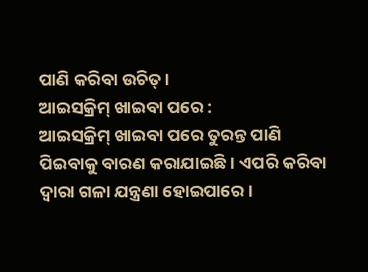ପାଣି କରିବା ଉଚିତ୍ ।
ଆଇସକ୍ରିମ୍ ଖାଇବା ପରେ :
ଆଇସକ୍ରିମ୍ ଖାଇବା ପରେ ତୁରନ୍ତ ପାଣି ପିଇବାକୁ ବାରଣ କରାଯାଇଛି । ଏପରି କରିବା ଦ୍ୱାରା ଗଳା ଯନ୍ତ୍ରଣା ହୋଇପାରେ ।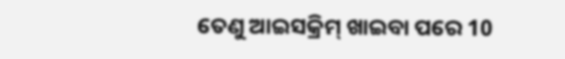ତେଣୁ ଆଇସକ୍ରିମ୍ ଖାଇବା ପରେ 10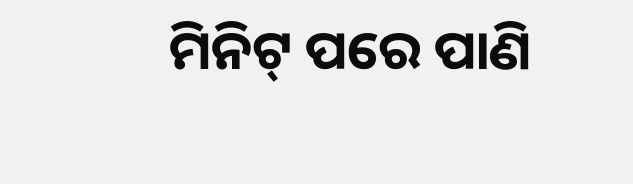ମିନିଟ୍ ପରେ ପାଣି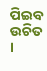ପିଇବ ଉଚିତ ।